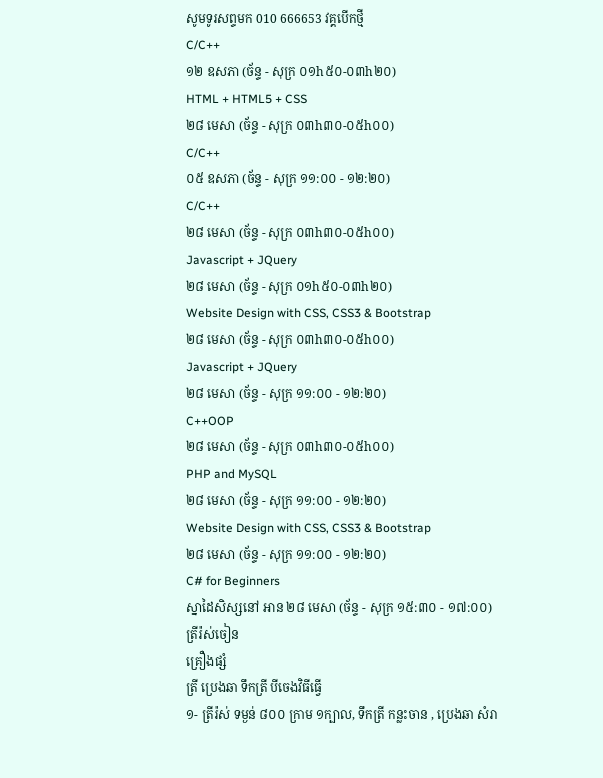សូមទូរសព្ទមក 010 666653 វគ្គបើកថ្មី
C/C++
១២ ឧសភា (ច័ន្ទ - សុក្រ ០១h៥០-០៣h២០)
HTML + HTML5 + CSS
២៨ មេសា (ច័ន្ទ - សុក្រ ០៣h៣០-០៥h០០)
C/C++
០៥ ឧសភា (ច័ន្ទ - សុក្រ ១១:០០ - ១២:២០)
C/C++
២៨ មេសា (ច័ន្ទ - សុក្រ ០៣h៣០-០៥h០០)
Javascript + JQuery
២៨ មេសា (ច័ន្ទ - សុក្រ ០១h៥០-០៣h២០)
Website Design with CSS, CSS3 & Bootstrap
២៨ មេសា (ច័ន្ទ - សុក្រ ០៣h៣០-០៥h០០)
Javascript + JQuery
២៨ មេសា (ច័ន្ទ - សុក្រ ១១:០០ - ១២:២០)
C++OOP
២៨ មេសា (ច័ន្ទ - សុក្រ ០៣h៣០-០៥h០០)
PHP and MySQL
២៨ មេសា (ច័ន្ទ - សុក្រ ១១:០០ - ១២:២០)
Website Design with CSS, CSS3 & Bootstrap
២៨ មេសា (ច័ន្ទ - សុក្រ ១១:០០ - ១២:២០)
C# for Beginners
ស្នាដៃសិស្សនៅ អាន ២៨ មេសា (ច័ន្ទ - សុក្រ ១៥:៣០ - ១៧:០០)
ត្រីរ៉ស់ចៀន
គ្រឿងផ្សំ
ត្រី ប្រេងឆា ទឹកត្រី បីចេងវិធីធ្វើ
១- ត្រីរ៉ស់ ទម្ងន់ ៨០០ ក្រាម ១ក្បាល, ទឹកត្រី កន្លះចាន , ប្រេងឆា សំរា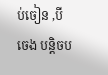ប់ចៀន ,បីចេង បន្តិចប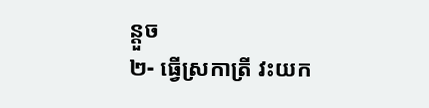ន្តួច
២- ធ្វើស្រកាត្រី វះយក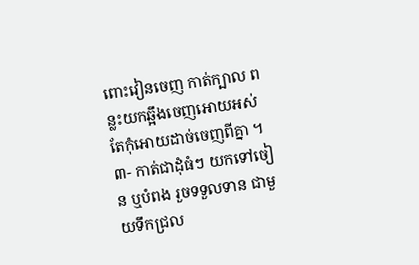ពោះវៀនចេញ កាត់ក្បាល ពន្លះយកឆ្អឹងចេញអោយអស់ តែកុំអោយដាច់ចេញពីគ្នា ។
៣- កាត់ជាដុំធំៗ យកទៅចៀន ឬបំពង រួចទទួលទាន ជាមួយទឹកជ្រល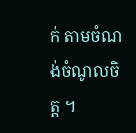ក់ តាមចំណង់ចំណូលចិត្ត ។